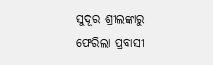ସୁଦୂର ଶ୍ରୀଲଙ୍କାରୁ ଫେରିଲା ପ୍ରବାସୀ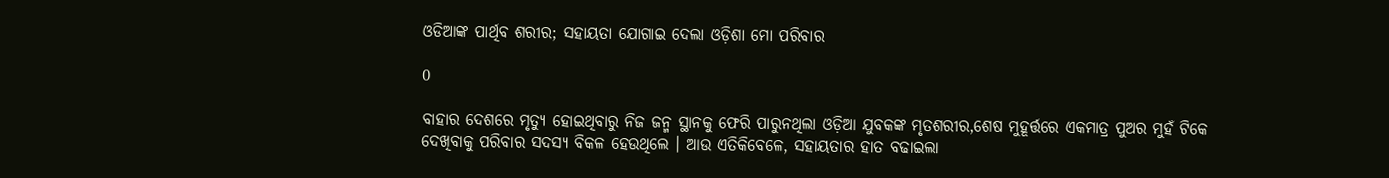ଓଡିଆଙ୍କ ପାର୍ଥିବ ଶରୀର; ସହାୟତା ଯୋଗାଇ ଦେଲା ଓଡ଼ିଶା ମୋ ପରିବାର

0

ବାହାର ଦେଶରେ ମୃତ୍ୟୁ ହୋଇଥିବାରୁ ନିଜ ଜନ୍ମ ସ୍ଥାନକୁ ଫେରି ପାରୁନଥିଲା ଓଡ଼ିଆ ଯୁବକଙ୍କ ମୃତଶରୀର,ଶେଷ ମୁହୂର୍ତ୍ତରେ ଏକମାତ୍ର ପୁଅର ମୁହଁ ଟିକେ ଦେଖିବାକୁ ପରିବାର ସଦସ୍ୟ ବିକଳ ହେଉଥିଲେ । ଆଉ ଏତିକିବେଳେ, ସହାୟତାର ହାତ ବଢାଇଲା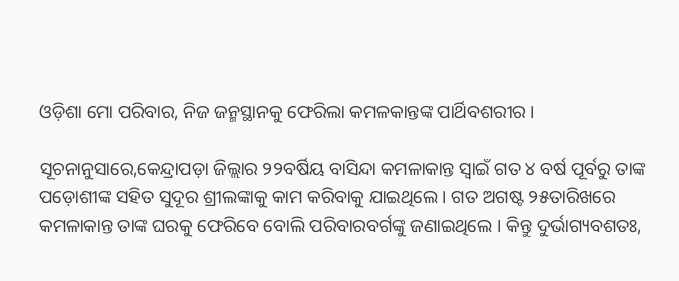ଓଡ଼ିଶା ମୋ ପରିବାର, ନିଜ ଜନ୍ମସ୍ଥାନକୁ ଫେରିଲା କମଳକାନ୍ତଙ୍କ ପାର୍ଥିବଶରୀର ।

ସୂଚନାନୁସାରେ,କେନ୍ଦ୍ରାପଡ଼ା ଜିଲ୍ଲାର ୨୨ବର୍ଷିୟ ବାସିନ୍ଦା କମଳାକାନ୍ତ ସ୍ଵାଇଁ ଗତ ୪ ବର୍ଷ ପୂର୍ବରୁ ତାଙ୍କ ପଡ଼ୋଶୀଙ୍କ ସହିତ ସୁଦୂର ଶ୍ରୀଲଙ୍କାକୁ କାମ କରିବାକୁ ଯାଇଥିଲେ । ଗତ ଅଗଷ୍ଟ ୨୫ତାରିଖରେ କମଳାକାନ୍ତ ତାଙ୍କ ଘରକୁ ଫେରିବେ ବୋଲି ପରିବାରବର୍ଗଙ୍କୁ ଜଣାଇଥିଲେ । କିନ୍ତୁ ଦୁର୍ଭାଗ୍ୟବଶତଃ,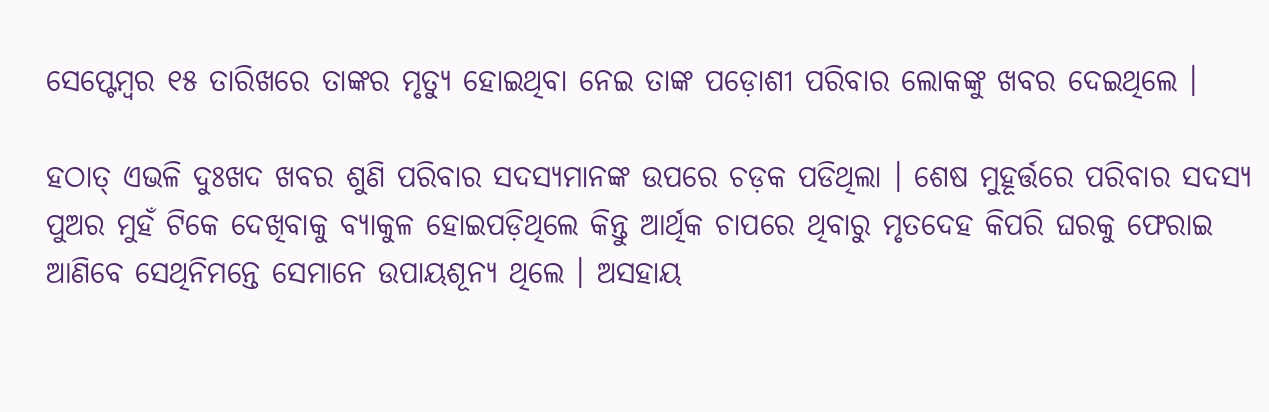ସେପ୍ଟେମ୍ବର ୧୫ ତାରିଖରେ ତାଙ୍କର ମୃତ୍ୟୁ ହୋଇଥିବା ନେଇ ତାଙ୍କ ପଡ଼ୋଶୀ ପରିବାର ଲୋକଙ୍କୁ ଖବର ଦେଇଥିଲେ ।

ହଠାତ୍ ଏଭଳି ଦୁଃଖଦ ଖବର ଶୁଣି ପରିବାର ସଦସ୍ୟମାନଙ୍କ ଉପରେ ଚଡ଼କ ପଡିଥିଲା । ଶେଷ ମୁହୂର୍ତ୍ତରେ ପରିବାର ସଦସ୍ୟ ପୁଅର ମୁହଁ ଟିକେ ଦେଖିବାକୁ ବ୍ୟାକୁଳ ହୋଇପଡ଼ିଥିଲେ କିନ୍ତୁ ଆର୍ଥିକ ଚାପରେ ଥିବାରୁ ମୃତଦେହ କିପରି ଘରକୁ ଫେରାଇ ଆଣିବେ ସେଥିନିମନ୍ତେ ସେମାନେ ଉପାୟଶୂନ୍ୟ ଥିଲେ । ଅସହାୟ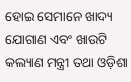ହୋଇ ସେମାନେ ଖାଦ୍ୟ ଯୋଗାଣ ଏବଂ ଖାଉଟି କଲ୍ୟାଣ ମନ୍ତ୍ରୀ ତଥା ଓଡ଼ିଶା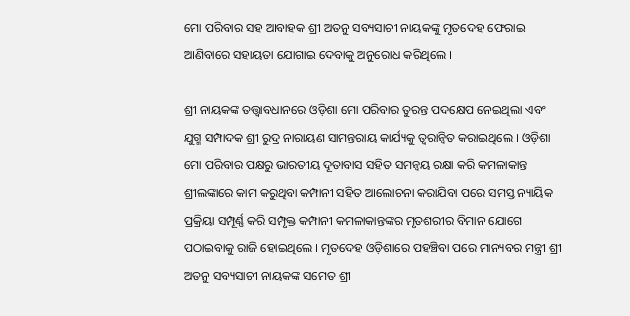ମୋ ପରିବାର ସହ ଆବାହକ ଶ୍ରୀ ଅତନୁ ସବ୍ୟସାଚୀ ନାୟକଙ୍କୁ ମୃତଦେହ ଫେରାଇ ଆଣିବାରେ ସହାୟତା ଯୋଗାଇ ଦେବାକୁ ଅନୁରୋଧ କରିଥିଲେ ।

ଶ୍ରୀ ନାୟକଙ୍କ ତତ୍ତ୍ଵାବଧାନରେ ଓଡ଼ିଶା ମୋ ପରିବାର ତୁରନ୍ତ ପଦକ୍ଷେପ ନେଇଥିଲା ଏବଂ ଯୁଗ୍ମ ସମ୍ପାଦକ ଶ୍ରୀ ରୁଦ୍ର ନାରାୟଣ ସାମନ୍ତରାୟ କାର୍ଯ୍ୟକୁ ତ୍ୱରାନ୍ୱିତ କରାଇଥିଲେ । ଓଡ଼ିଶା ମୋ ପରିବାର ପକ୍ଷରୁ ଭାରତୀୟ ଦୂତାବାସ ସହିତ ସମନ୍ଵୟ ରକ୍ଷା କରି କମଳାକାନ୍ତ ଶ୍ରୀଲଙ୍କାରେ କାମ କରୁଥିବା କମ୍ପାନୀ ସହିତ ଆଲୋଚନା କରାଯିବା ପରେ ସମସ୍ତ ନ୍ୟାୟିକ ପ୍ରକ୍ରିୟା ସମ୍ପୂର୍ଣ୍ଣ କରି ସମ୍ପୃକ୍ତ କମ୍ପାନୀ କମଳାକାନ୍ତଙ୍କର ମୃତଶରୀର ବିମାନ ଯୋଗେ ପଠାଇବାକୁ ରାଜି ହୋଇଥିଲେ । ମୃତଦେହ ଓଡ଼ିଶାରେ ପହଞ୍ଚିବା ପରେ ମାନ୍ୟବର ମନ୍ତ୍ରୀ ଶ୍ରୀ ଅତନୁ ସବ୍ୟସାଚୀ ନାୟକଙ୍କ ସମେତ ଶ୍ରୀ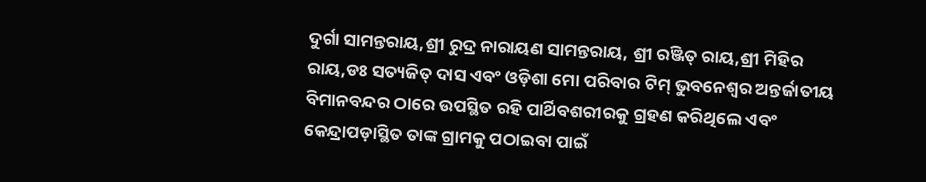ଦୁର୍ଗା ସାମନ୍ତରାୟ,ଶ୍ରୀ ରୁଦ୍ର ନାରାୟଣ ସାମନ୍ତରାୟ, ଶ୍ରୀ ରଞ୍ଜିତ୍ ରାୟ,ଶ୍ରୀ ମିହିର ରାୟ,ଡଃ ସତ୍ୟଜିତ୍ ଦାସ ଏବଂ ଓଡ଼ିଶା ମୋ ପରିବାର ଟିମ୍ ଭୁବନେଶ୍ୱର ଅନ୍ତର୍ଜାତୀୟ ବିମାନବନ୍ଦର ଠାରେ ଉପସ୍ଥିତ ରହି ପାର୍ଥିବଶରୀରକୁ ଗ୍ରହଣ କରିଥିଲେ ଏବଂ କେନ୍ଦ୍ରାପଡ଼ାସ୍ଥିତ ତାଙ୍କ ଗ୍ରାମକୁ ପଠାଇବା ପାଇଁ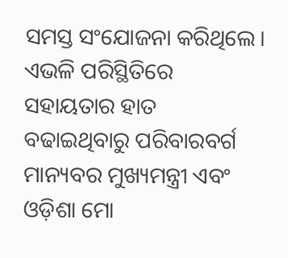ସମସ୍ତ ସଂଯୋଜନା କରିଥିଲେ।
ଏଭଳି ପରିସ୍ଥିତିରେ ସହାୟତାର ହାତ ବଢାଇଥିବାରୁ ପରିବାରବର୍ଗ ମାନ୍ୟବର ମୁଖ୍ୟମନ୍ତ୍ରୀ ଏବଂ ଓଡ଼ିଶା ମୋ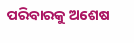ପରିବାରକୁ ଅଶେଷ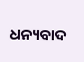ଧନ୍ୟବାଦ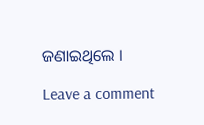ଜଣାଇଥିଲେ ।

Leave a comment